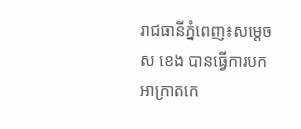រាជធានីភ្នំពេញ៖សម្តេច ស ខេង បានធ្វើការបកអាក្រាតកេ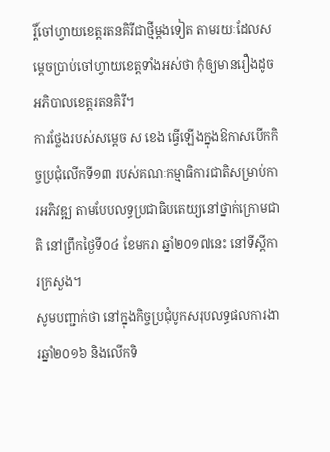រ្តិ៍ចៅហ្វាយខេត្តរតនគិរីជាថ្មីម្តងទៀត តាមរយៈដែលសម្តេចប្រាប់ចៅហ្វាយខេត្តទាំងអស់ថា កុំឲ្យមានរឿងដូចអភិបាលខេត្តរតនគិរី។
ការថ្លែងរបស់សម្តេច ស ខេង ធ្វើឡើងក្នុងឱកាសបើកកិច្ចប្រជុំលើកទី១៣ របស់គណៈកម្មាធិការជាតិសម្រាប់ការអភិវឌ្ឍ តាមបែបលទ្ធប្រជាធិបតេយ្យនៅថ្នាក់ក្រោមជាតិ នៅព្រឹកថ្ងៃទី០៤ ខែមករា ឆ្នាំ២០១៧នេះ នៅទីស្តីការក្រសួង។
សូមបញ្ជាក់ថា នៅក្នុងកិច្ចប្រជុំបូកសរុបលទ្ធផលការងារឆ្នាំ២០១៦ និងលើកទិ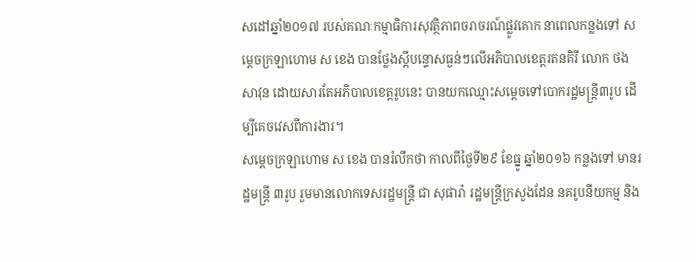សដៅឆ្នាំ២០១៧ របស់គណៈកម្មាធិការសុវត្ថិភាពចរាចរណ៍ផ្លូវគោក នាពេលកន្លងទៅ សម្តេចក្រឡាហោម ស ខេង បានថ្លែងស្តីបន្ទោសធ្ងន់ៗលើអភិបាលខេត្តរតនគិរី លោក ថង សាវុន ដោយសារតែអភិបាលខេត្តរូបនេះ បានយកឈ្មោះសម្តេចទៅបោករដ្ឋមន្ត្រី៣រូប ដើម្បីគេចវេសពីការងារ។
សម្តេចក្រឡាហោម ស ខេង បានរំលឹកថា កាលពីថ្ងៃទី២៩ ខែធ្នូ ឆ្នាំ២០១៦ កន្លងទៅ មានរដ្ឋមន្ត្រី ៣រូប រួមមានលោកទេសរដ្ឋមន្ត្រី ជា សុផារ៉ា រដ្ឋមន្ត្រីក្រសួងដែន នគរូបនីយកម្ម និង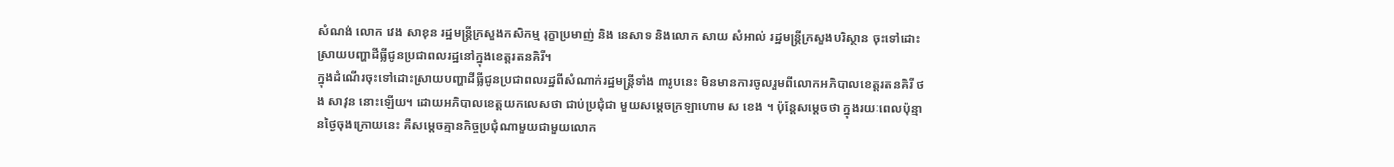សំណង់ លោក វេង សាខុន រដ្ឋមន្ត្រីក្រសួងកសិកម្ម រុក្ខាប្រមាញ់ និង នេសាទ និងលោក សាយ សំអាល់ រដ្ឋមន្ត្រីក្រសួងបរិស្ថាន ចុះទៅដោះស្រាយបញ្ហាដីធ្លីជូនប្រជាពលរដ្ឋនៅក្នុងខេត្តរតនគិរី។
ក្នុងដំណើរចុះទៅដោះស្រាយបញ្ហាដីធ្លីជូនប្រជាពលរដ្ឋពីសំណាក់រដ្ឋមន្ត្រីទាំង ៣រូបនេះ មិនមានការចូលរួមពីលោកអភិបាលខេត្តរតនគិរី ថង សាវុន នោះឡើយ។ ដោយអភិបាលខេត្តយកលេសថា ជាប់ប្រជុំជា មួយសម្តេចក្រឡាហោម ស ខេង ។ ប៉ុន្តែសម្តេចថា ក្នុងរយៈពេលប៉ុន្មានថ្ងៃចុងក្រោយនេះ គឺសម្តេចគ្មានកិច្ចប្រជុំណាមួយជាមួយលោក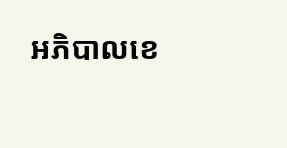អភិបាលខេ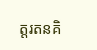ត្តរតនគិ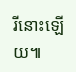រីនោះឡើយ៕